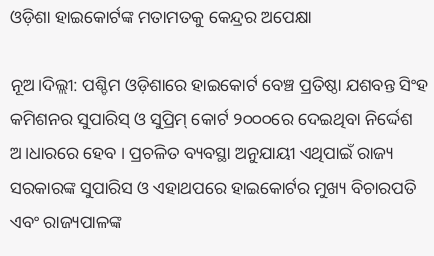ଓଡ଼ିଶା ହାଇକୋର୍ଟଙ୍କ ମତାମତକୁ କେନ୍ଦ୍ରର ଅପେକ୍ଷା

ନୂଅ।ଦିଲ୍ଲୀ: ପଶ୍ଚିମ ଓଡ଼ିଶାରେ ହାଇକୋର୍ଟ ବେଞ୍ଚ ପ୍ରତିଷ୍ଠା ଯଶବନ୍ତ ସିଂହ କମିଶନର ସୁପାରିସ୍ ଓ ସୁପ୍ରିମ୍ କୋର୍ଟ ୨୦୦୦ରେ ଦେଇଥିବା ନିର୍ଦ୍ଦେଶ ଅ।ଧାରରେ ହେବ । ପ୍ରଚଳିତ ବ୍ୟବସ୍ଥା ଅନୁଯାୟୀ ଏଥିପାଇଁ ରାଜ୍ୟ ସରକାରଙ୍କ ସୁପାରିସ ଓ ଏହାଥପରେ ହାଇକୋର୍ଟର ମୁଖ୍ୟ ବିଚାରପତି ଏବଂ ରାଜ୍ୟପାଳଙ୍କ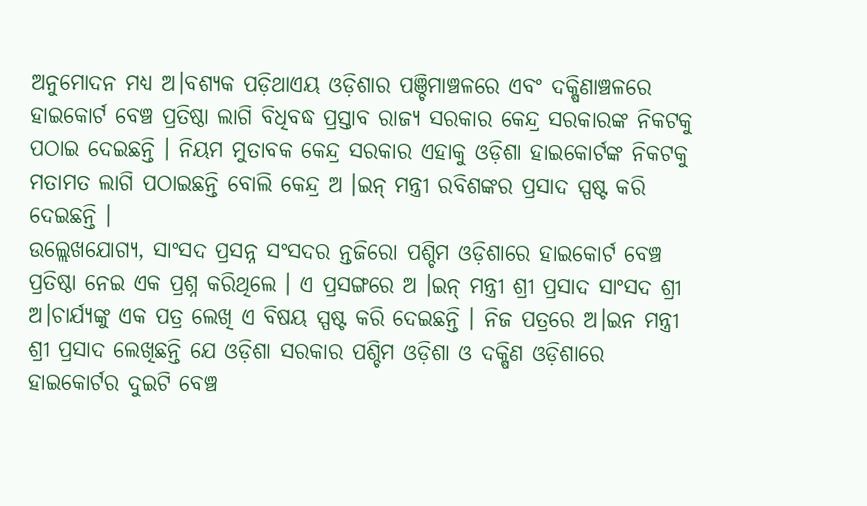ଅନୁମୋଦନ ମଧ୍ୟ ଅ।ବଶ୍ୟକ ପଡ଼ିଥାଏୟ ଓଡ଼ିଶାର ପଞ୍ଚିମାଞ୍ଚଳରେ ଏବଂ ଦକ୍ଷିଣାଞ୍ଚଳରେ ହାଇକୋର୍ଟ ବେଞ୍ଚ ପ୍ରତିଷ୍ଠା ଲାଗି ବିଧିବଦ୍ଧ ପ୍ରସ୍ତାବ ରାଜ୍ୟ ସରକାର କେନ୍ଦ୍ର ସରକାରଙ୍କ ନିକଟକୁ ପଠାଇ ଦେଇଛନ୍ତି । ନିୟମ ମୁତାବକ କେନ୍ଦ୍ର ସରକାର ଏହାକୁ ଓଡ଼ିଶା ହାଇକୋର୍ଟଙ୍କ ନିକଟକୁ ମତାମତ ଲାଗି ପଠାଇଛନ୍ତି ବୋଲି କେନ୍ଦ୍ର ଅ ।ଇନ୍ ମନ୍ତ୍ରୀ ରବିଶଙ୍କର ପ୍ରସାଦ ସ୍ପଷ୍ଟ କରି ଦେଇଛନ୍ତି ।
ଉଲ୍ଲେଖଯୋଗ୍ୟ, ସାଂସଦ ପ୍ରସନ୍ନ ସଂସଦର ନ୍ତଜିରୋ ପଶ୍ଚିମ ଓଡ଼ିଶାରେ ହାଇକୋର୍ଟ ବେଞ୍ଚ ପ୍ରତିଷ୍ଠା ନେଇ ଏକ ପ୍ରଶ୍ନ କରିଥିଲେ । ଏ ପ୍ରସଙ୍ଗରେ ଅ ।ଇନ୍ ମନ୍ତ୍ରୀ ଶ୍ରୀ ପ୍ରସାଦ ସାଂସଦ ଶ୍ରୀ ଅ।ଚାର୍ଯ୍ୟଙ୍କୁ ଏକ ପତ୍ର ଲେଖି ଏ ବିଷୟ ସ୍ପଷ୍ଟ କରି ଦେଇଛନ୍ତି । ନିଜ ପତ୍ରରେ ଅ।ଇନ ମନ୍ତ୍ରୀ ଶ୍ରୀ ପ୍ରସାଦ ଲେଖିଛନ୍ତି ଯେ ଓଡ଼ିଶା ସରକାର ପଶ୍ଚିମ ଓଡ଼ିଶା ଓ ଦକ୍ଷିଣ ଓଡ଼ିଶାରେ ହାଇକୋର୍ଟର ଦୁଇଟି ବେଞ୍ଚ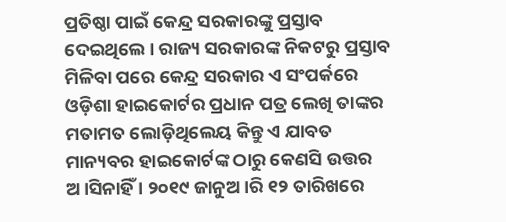ପ୍ରତିଷ୍ଠା ପାଇଁ କେନ୍ଦ୍ର ସରକାରଙ୍କୁ ପ୍ରସ୍ତାବ ଦେଇଥିଲେ । ରାଜ୍ୟ ସରକାରଙ୍କ ନିକଟରୁ ପ୍ରସ୍ତାବ ମିଳିବା ପରେ କେନ୍ଦ୍ର ସରକାର ଏ ସଂପର୍କରେ ଓଡ଼ିଶା ହାଇକୋର୍ଟର ପ୍ରଧାନ ପତ୍ର ଲେଖି ତାଙ୍କର ମତାମତ ଲୋଡ଼ିଥିଲେୟ କିନ୍ତୁ ଏ ଯାବତ ମାନ୍ୟବର ହାଇକୋର୍ଟଙ୍କ ଠାରୁ କେଣସି ଉତ୍ତର ଅ।ସିନାହିଁ । ୨୦୧୯ ଜାନୁଅ।ରି ୧୨ ତାରିଖରେ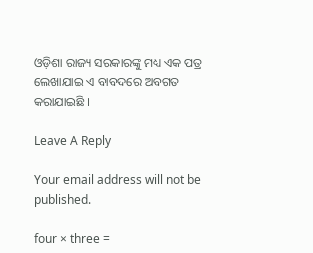ଓଡ଼ିଶା ରାଜ୍ୟ ସରକାରଙ୍କୁ ମଧ୍ୟ ଏକ ପତ୍ର ଲେଖାଯାଇ ଏ ବାବଦରେ ଅବଗତ କରାଯାଇଛି ।

Leave A Reply

Your email address will not be published.

four × three =